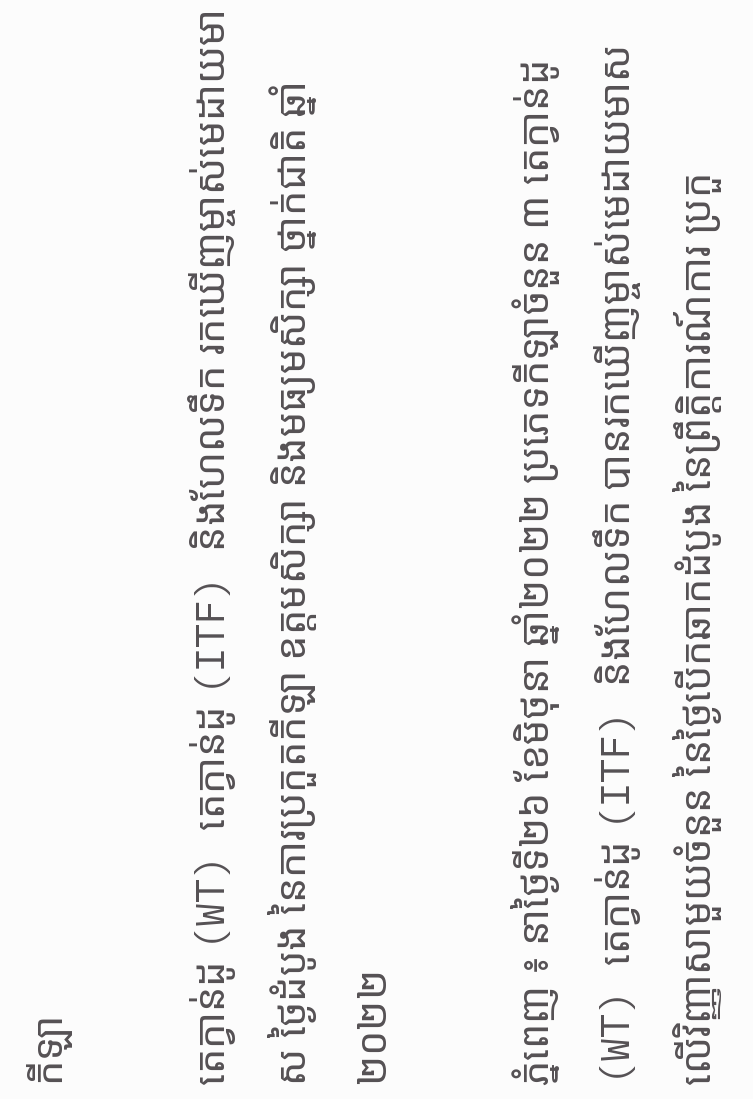កីឡា

តេក្វាន់ដូ (WT) តេក្វាន់ដូ (ITF) និងហែលទឹក រកឃើញម្ចាស់មេដាយមាស ថ្ងៃដំបូង នៃការប្រកួតកីឡា ឧត្តមសិក្សា និងមធ្យមសិក្សា ថ្នាក់ជាតិ ឆ្នាំ២០២២

ភ្នំពេញ ៖ នាថ្ងៃទី២៦ ខែមិថុនា ឆ្នាំ២០២២ ប្រភេទកីឡាចំនួន ៣ តេក្វាន់ដូ (WT) តេក្វាន់ដូ (ITF) និងហែលទឹក បានរកឃើញម្ចាស់មេដាយមាស លើវិញ្ញាសាមួយចំនួន នៃថ្ងៃបើកឆាកដំបូង នៃព្រឹតិ្តការណ៍ការ ប្រកួ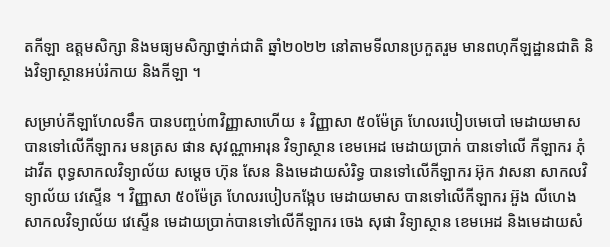តកីឡា ឧត្តមសិក្សា និងមធ្យមសិក្សាថ្នាក់ជាតិ ឆ្នាំ២០២២ នៅតាមទីលានប្រកួតរួម មានពហុកីឡដ្ឋានជាតិ និងវិទ្យាស្ថានអប់រំកាយ និងកីឡា ។

សម្រាប់កីឡាហែលទឹក បានបញ្ចប់៣វិញ្ញាសាហើយ ៖ វិញ្ញាសា ៥០ម៉ែត្រ ហែលរបៀបមេបៅ មេដាយមាស បានទៅលើកីឡាករ មនត្រស ផាន សុវណ្ណាអារុន វិទ្យាស្ថាន ខេមអេដ មេដាយប្រាក់ បានទៅលើ កីឡាករ ភុំ ដាវីត ពុទ្ធសាកលវិទ្យាល័យ សម្តេច ហ៊ុន សែន និងមេដាយសំរិទ្ធ បានទៅលើកីឡាករ អ៊ុក វាសនា សាកលវិទ្យាល័យ វេស្ទើន ។ វិញ្ញាសា ៥០ម៉ែត្រ ហែលរបៀបកង្កែប មេដាយមាស បានទៅលើកីឡាករ អ៊ួង លីហេង សាកលវិទ្យាល័យ វេស្ទើន មេដាយប្រាក់បានទៅលើកីឡាករ ចេង សុផា វិទ្យាស្ថាន ខេមអេដ និងមេដាយសំ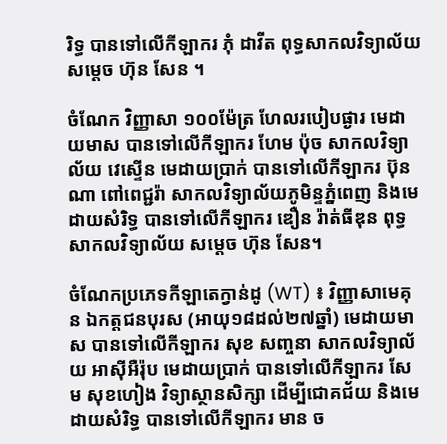រិទ្ធ បានទៅលើកីឡាករ ភុំ ដាវីត ពុទ្ធសាកលវិទ្យាល័យ សម្តេច ហ៊ុន សែន ។

ចំណែក វិញ្ញាសា ១០០ម៉ែត្រ ហែលរបៀបផ្ងារ មេដាយមាស បានទៅលើកីឡាករ ហែម ប៉ុច សាកលវិទ្យាល័យ វេស្ទើន មេដាយប្រាក់ បានទៅលើកីឡាករ ប៊ុនណា ពៅពេជ្ជរ៉ា សាកលវិទ្យាល័យភូមិន្ទភ្នំពេញ និងមេដាយសំរិទ្ធ បានទៅលើកីឡាករ ឌឿន រ៉ាត់ធីឌុន ពុទ្ធសាកលវិទ្យាល័យ សម្តេច ហ៊ុន សែន។

ចំណែកប្រភេទកីឡាតេក្វាន់ដូ (WT) ៖ វិញ្ញាសាមេគុន ឯកត្តជនបុរស (អាយុ១៨ដល់២៧ឆ្នាំ) មេដាយមាស បានទៅលើកីឡាករ សុខ សញ្ចនា សាកលវិទ្យាល័យ អាស៊ីអឺរ៉ុប មេដាយប្រាក់ បានទៅលើកីឡាករ សែម សុខហៀង វិទ្យាស្ថានសិក្សា ដើម្បីជោគជ័យ និងមេដាយសំរិទ្ធ បានទៅលើកីឡាករ មាន ច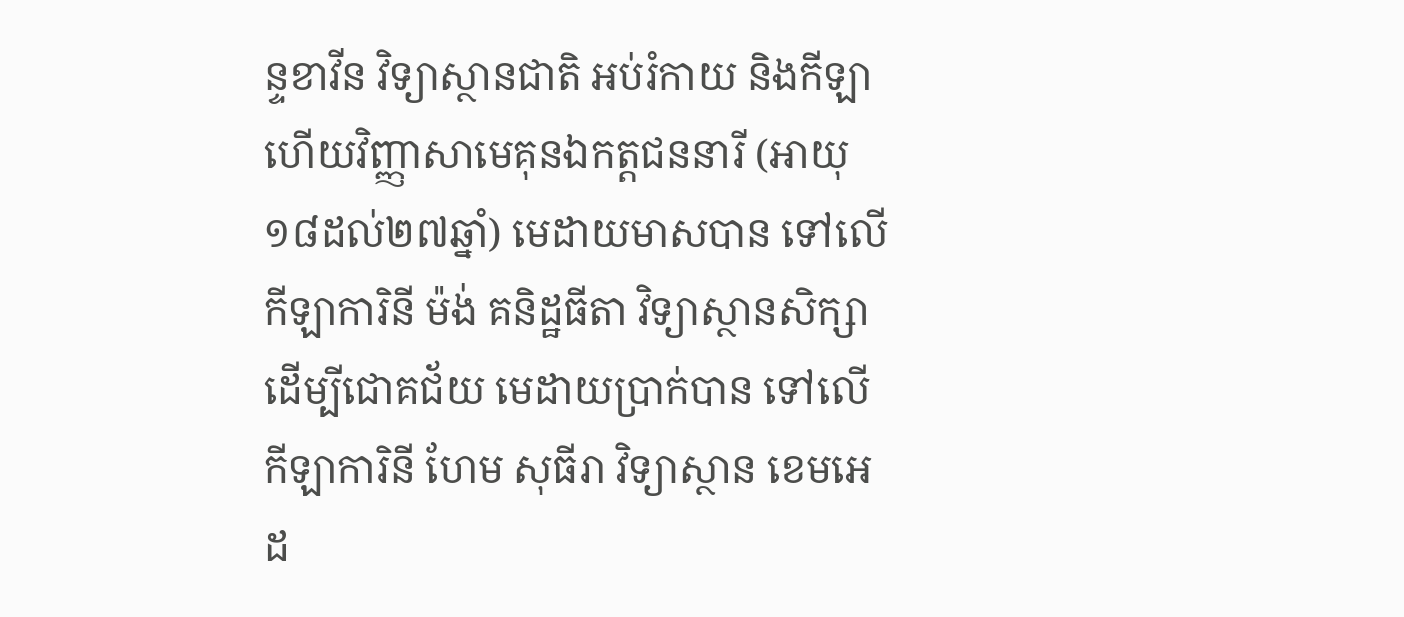ន្ទខាវីន វិទ្យាស្ថានជាតិ អប់រំកាយ និងកីឡា ហើយវិញ្ញាសាមេគុនឯកត្តជននារី (អាយុ១៨ដល់២៧ឆ្នាំ) មេដាយមាសបាន ទៅលើកីឡាការិនី ម៉ង់ គនិដ្ឋធីតា វិទ្យាស្ថានសិក្សាដើម្បីជោគជ័យ មេដាយប្រាក់បាន ទៅលើកីឡាការិនី ហែម សុធីរា វិទ្យាស្ថាន ខេមអេដ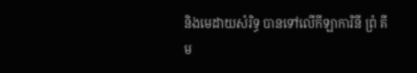និងមេដាយសំរិទ្ធ បានទៅលើកីឡាការិនី ព្រំ គីម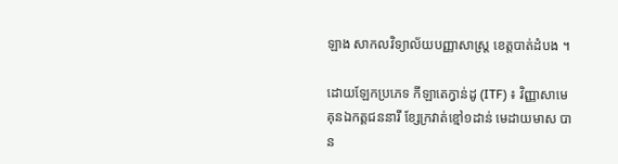ឡាង សាកលវិទ្យាល័យបញ្ញាសាស្រ្ត ខេត្តបាត់ដំបង ។

ដោយឡែកប្រភេទ កីឡាតេក្វាន់ដូ (ITF) ៖ វិញ្ញាសាមេគុនឯកត្តជននារី ខែ្សក្រវាត់ខ្មៅ១ដាន់ មេដាយមាស បាន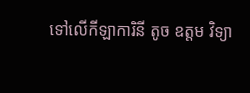ទៅលើកីឡាការិនី តូច ឧត្តម វិទ្យា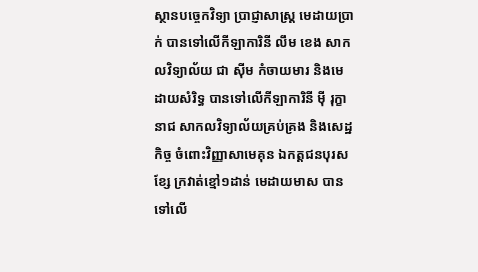ស្ថានបច្ចេកវិទ្យា ប្រាជ្ញាសាស្ត្រ មេដាយប្រាក់ បានទៅលើកីឡាការិនី លឹម ខេង សាកលវិទ្យាល័យ ជា ស៊ីម កំចាយមារ និងមេដាយសំរិទ្ធ បានទៅលើកីឡាការិនី ម៉ី រុក្ខានាជ សាកលវិទ្យាល័យគ្រប់គ្រង និងសេដ្ឋកិច្ច ចំពោះវិញ្ញាសាមេគុន ឯកត្តជនបុរសខែ្ស ក្រវាត់ខ្មៅ១ដាន់ មេដាយមាស បានទៅលើ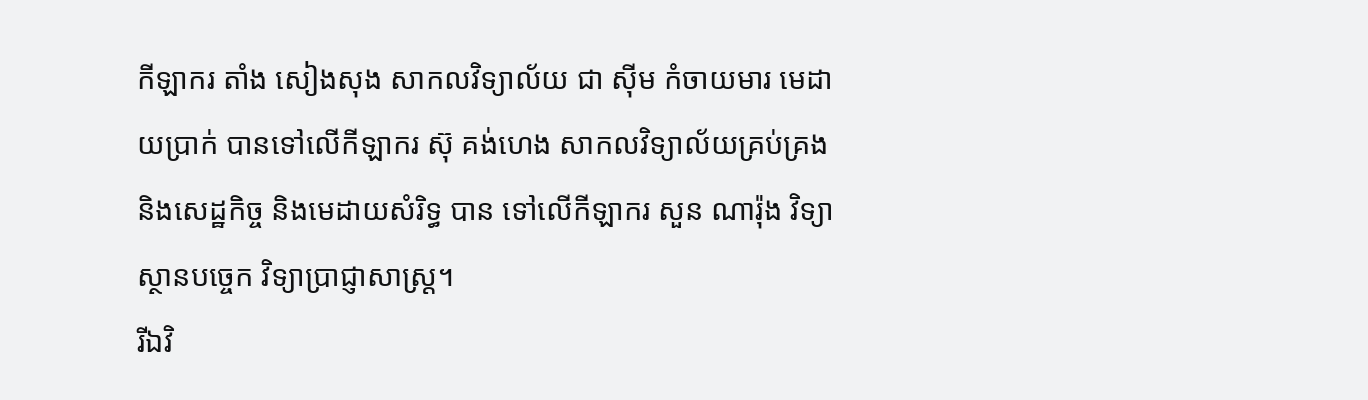កីឡាករ តាំង សៀងសុង សាកលវិទ្យាល័យ ជា ស៊ីម កំចាយមារ មេដាយប្រាក់ បានទៅលើកីឡាករ ស៊ុ គង់ហេង សាកលវិទ្យាល័យគ្រប់គ្រង និងសេដ្ឋកិច្ច និងមេដាយសំរិទ្ធ បាន ទៅលើកីឡាករ សួន ណារ៉ុង វិទ្យាស្ថានបច្ចេក វិទ្យាប្រាជ្ញាសាស្ត្រ។
រីឯវិ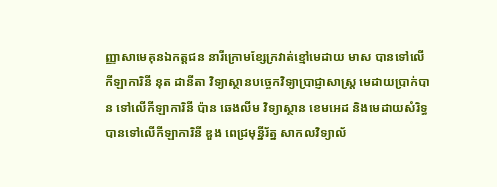ញ្ញាសាមេគុនឯកត្តជន នារីក្រោមខែ្សក្រវាត់ខ្មៅមេដាយ មាស បានទៅលើកីឡាការិនី នុត ដានីតា វិទ្យាស្ថានបច្ចេកវិទ្យាប្រាជ្ញាសាស្ត្រ មេដាយប្រាក់បាន ទៅលើកីឡាការិនី ប៉ាន ឆេងលីម វិទ្យាស្ថាន ខេមអេដ និងមេដាយសំរិទ្ធ បានទៅលើកីឡាការិនី ឌួង ពេជ្រមុន្នីរ័ត្ន សាកលវិទ្យាល័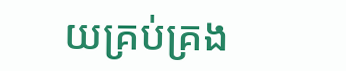យគ្រប់គ្រង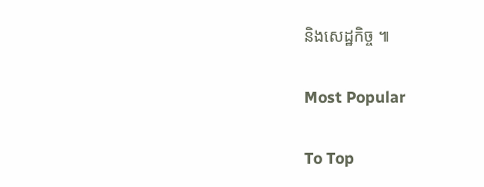និងសេដ្ឋកិច្ច ៕

Most Popular

To Top